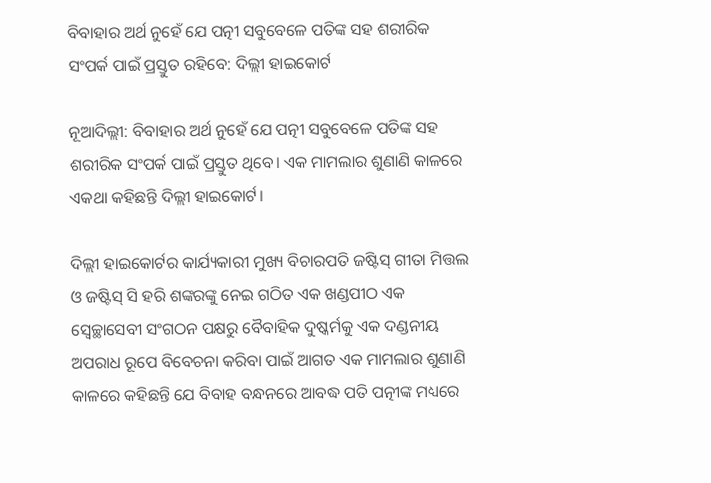ବିବାହାର ଅର୍ଥ ନୁହେଁ ଯେ ପତ୍ନୀ ସବୁବେଳେ ପତିଙ୍କ ସହ ଶରୀରିକ ସଂପର୍କ ପାଇଁ ପ୍ରସ୍ତୁତ ରହିବେ: ଦିଲ୍ଲୀ ହାଇକୋର୍ଟ

ନୂଆଦିଲ୍ଲୀ: ବିବାହାର ଅର୍ଥ ନୁହେଁ ଯେ ପତ୍ନୀ ସବୁବେଳେ ପତିଙ୍କ ସହ ଶରୀରିକ ସଂପର୍କ ପାଇଁ ପ୍ରସ୍ତୁତ ଥିବେ। ଏକ ମାମଲାର ଶୁଣାଣି କାଳରେ ଏକଥା କହିଛନ୍ତି ଦିଲ୍ଲୀ ହାଇକୋର୍ଟ।

ଦିଲ୍ଲୀ ହାଇକୋର୍ଟର କାର୍ଯ୍ୟକାରୀ ମୁଖ୍ୟ ବିଚାରପତି ଜଷ୍ଟିସ୍‌ ଗୀତା ମିତ୍ତଲ ଓ ଜଷ୍ଟିସ୍‌ ସି ହରି ଶଙ୍କରଙ୍କୁ ନେଇ ଗଠିତ ଏକ ଖଣ୍ଡପୀଠ ଏକ ସ୍ୱେଚ୍ଛାସେବୀ ସଂଗଠନ ପକ୍ଷରୁ ବୈବାହିକ ଦୁଷ୍କର୍ମକୁ ଏକ ଦଣ୍ଡନୀୟ ଅପରାଧ ରୂପେ ବିବେଚନା କରିବା ପାଇଁ ଆଗତ ଏକ ମାମଲାର ଶୁଣାଣି କାଳରେ କହିଛନ୍ତି ଯେ ବିବାହ ବନ୍ଧନରେ ଆବଦ୍ଧ ପତି ପତ୍ନୀଙ୍କ ମଧ୍ୟରେ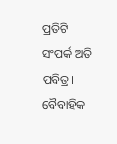ପ୍ରତିଟି ସଂପର୍କ ଅତି ପବିତ୍ର। ବୈବାହିକ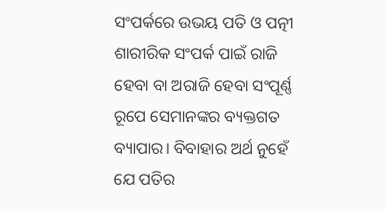ସଂପର୍କରେ ଉଭୟ ପତି ଓ ପତ୍ନୀ ଶାରୀରିକ ସଂପର୍କ ପାଇଁ ରାଜି ହେବା ବା ଅରାଜି ହେବା ସଂପୂର୍ଣ୍ଣ ରୂପେ ସେମାନଙ୍କର ବ୍ୟକ୍ତଗତ ବ୍ୟାପାର। ବିବାହାର ଅର୍ଥ ନୁହେଁ ଯେ ପତିର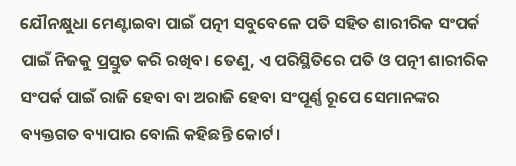ଯୌନକ୍ଷୁଧା ମେଣ୍ଟାଇବା ପାଇଁ ପତ୍ନୀ ସବୁବେଳେ ପତି ସହିତ ଶାରୀରିକ ସଂପର୍କ ପାଇଁ ନିଜକୁ ପ୍ରସ୍ତୁତ କରି ରଖିବ। ତେଣୁ, ଏ ପରିସ୍ଥିତିରେ ପତି ଓ ପତ୍ନୀ ଶାରୀରିକ ସଂପର୍କ ପାଇଁ ରାଜି ହେବା ବା ଅରାଜି ହେବା ସଂପୂର୍ଣ୍ଣ ରୂପେ ସେମାନଙ୍କର ବ୍ୟକ୍ତଗତ ବ୍ୟାପାର ବୋଲି କହିଛନ୍ତି କୋର୍ଟ।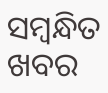ସମ୍ବନ୍ଧିତ ଖବର